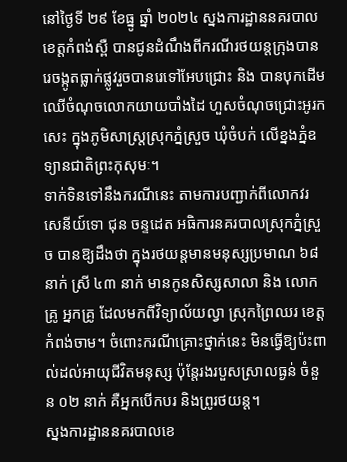នៅថ្ងៃទី ២៩ ខែធ្នូ ឆ្នាំ ២០២៤ ស្នងការដ្ឋាននគរបាលខេត្តកំពង់ស្ពឺ បានជូនដំណឹងពីករណីរថយន្តក្រុងបានរេចង្កូតធ្លាក់ផ្លូវរួចបានរេទៅអែបជ្រោះ និង បានបុកដើមឈើចំណុចលោកយាយបាំងដៃ ហួសចំណុចជ្រោះអូរកសេះ ក្នុងភូមិសាស្រ្តស្រុកភ្នំស្រួច ឃុំចំបក់ លើខ្នងភ្នំឧទ្យានជាតិព្រះកុសុមៈ។
ទាក់ទិនទៅនឹងករណីនេះ តាមការបញ្ជាក់ពីលោកវរសេនីយ៍ទោ ជុន ចន្ទដេត អធិការនគរបាលស្រុកភ្នំស្រួច បានឱ្យដឹងថា ក្នុងរថយន្ដមានមនុស្សប្រមាណ ៦៨ នាក់ ស្រី ៤៣ នាក់ មានកូនសិស្សសាលា និង លោកគ្រូ អ្នកគ្រូ ដែលមកពីវិទ្យាល័យល្វា ស្រុកព្រៃឈរ ខេត្តកំពង់ចាម។ ចំពោះករណីគ្រោះថ្នាក់នេះ មិនធ្វើឱ្យប៉ះពាល់ដល់អាយុជីវិតមនុស្ស ប៉ុន្តែរងរបួសស្រាលធ្ងន់ ចំនួន ០២ នាក់ គឺអ្នកបើកបរ និងព្រូរថយន្ត។
ស្នងការដ្ឋាននគរបាលខេ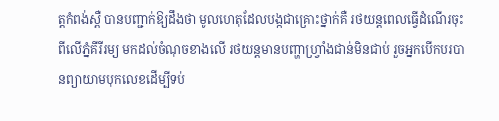ត្តកំពង់ស្ពឺ បានបញ្ជាក់ឱ្យដឹងថា មូលហេតុដែលបង្កជាគ្រោះថ្នាក់គឺ រថយន្តពេលធ្វើដំណើរចុះពីលើភ្នំគីរីរម្យ មកដល់ចំណុចខាងលើ រថយន្ដមានបញ្ហាហ្រ្វាំងជាន់មិនជាប់ រួចអ្នកបើកបរបានព្យាយាមបុកលេខដើម្បីទប់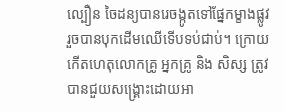ល្បឿន ចៃដន្យបានរេចង្កូតទៅផ្នែកម្ខាងផ្លូវ រួចបានបុកដើមឈើទើបទប់ជាប់។ ក្រោយកើតហេតុលោកគ្រូ អ្នកគ្រូ និង សិស្ស ត្រូវបានជួយសង្រ្គោះដោយអា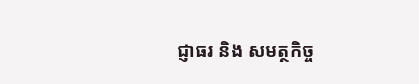ជ្ញាធរ និង សមត្ថកិច្ច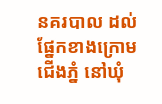នគរបាល ដល់ផ្នែកខាងក្រោមជើងភ្នំ នៅឃុំ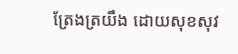ត្រែងត្រយឹង ដោយសុខសុវ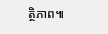ត្ថិភាព៕